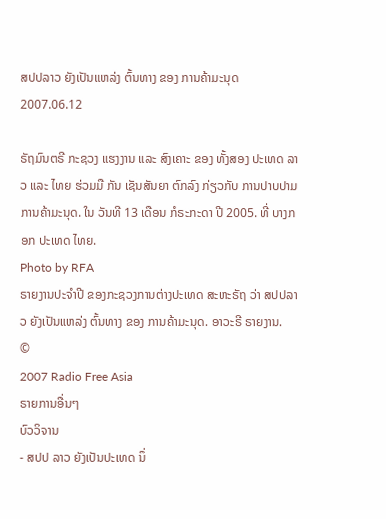ສປປລາວ ຍັງເປັນແຫລ່ງ ຕົ້ນທາງ ຂອງ ການຄ້າມະນຸດ
2007.06.12

ຣັຖມົນຕຣີ ກະຊວງ ແຮງງານ ແລະ ສົງເຄາະ ຂອງ ທັ້ງສອງ ປະເທດ ລາວ ແລະ ໄທຍ ຮ່ວມມື ກັນ ເຊັນສັນຍາ ຕົກລົງ ກ່ຽວກັບ ການປາບປາມ ການຄ້າມະນຸດ. ໃນ ວັນທີ 13 ເດືອນ ກໍຣະກະດາ ປີ 2005. ທີ່ ບາງກອກ ປະເທດ ໄທຍ.
Photo by RFA
ຣາຍງານປະຈຳປີ ຂອງກະຊວງການຕ່າງປະເທດ ສະຫະຣັຖ ວ່າ ສປປລາວ ຍັງເປັນແຫລ່ງ ຕົ້ນທາງ ຂອງ ການຄ້າມະນຸດ. ອາວະຣີ ຣາຍງານ.
©
2007 Radio Free Asia
ຣາຍການອື່ນໆ
ບົວວິຈານ
- ສປປ ລາວ ຍັງເປັນປະເທດ ນຶ່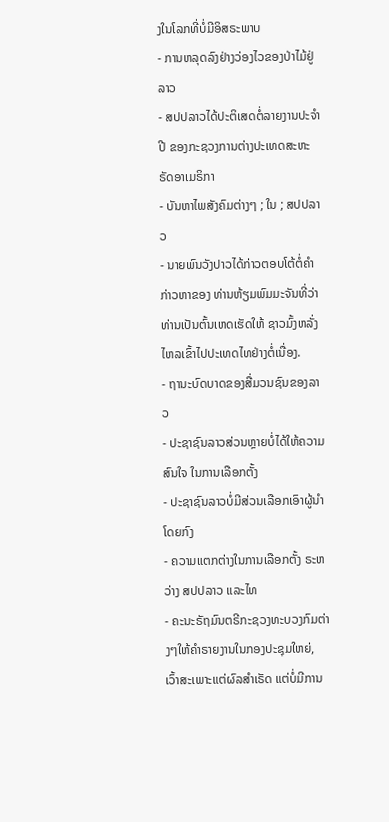ງໃນໂລກທີ່ບໍ່ມີອິສຣະພາບ
- ການຫລຸດລົງຢ່າງວ່ອງໄວຂອງປ່າໄມ້ຢູ່ລາວ
- ສປປລາວໄດ້ປະຕິເສດຕໍ່ລາຍງານປະຈຳປີ ຂອງກະຊວງການຕ່າງປະເທດສະຫະຣັດອາເມຣິກາ
- ບັນຫາໄພສັງຄົມຕ່າງໆ ; ໃນ ; ສປປລາວ
- ນາຍພົນວັງປາວໄດ້ກ່າວຕອບໂຕ້ຕໍ່ຄຳກ່າວຫາຂອງ ທ່ານຫ້ຽມພົມມະຈັນທີ່ວ່າທ່ານເປັນຕົ້ນເຫດເຮັດໃຫ້ ຊາວມົ້ງຫລັ່ງໄຫລເຂົ້າໄປປະເທດໄທຢ່າງຕໍ່ເນື່ອງ.
- ຖານະບົດບາດຂອງສື່ມວນຊົນຂອງລາວ
- ປະຊາຊົນລາວສ່ວນຫຼາຍບໍ່ໄດ້ໃຫ້ຄວາມສົນໃຈ ໃນການເລືອກຕັ້ງ
- ປະຊາຊົນລາວບໍ່ມີສ່ວນເລືອກເອົາຜູ້ນຳໂດຍກົງ
- ຄວາມແຕກຕ່າງໃນການເລືອກຕັ້ງ ຣະຫວ່າງ ສປປລາວ ແລະໄທ
- ຄະນະຣັຖມົນຕຣີກະຊວງທະບວງກົມຕ່າງໆໃຫ້ຄຳຣາຍງານໃນກອງປະຊຸມໃຫຍ່, ເວົ້າສະເພາະແຕ່ຜົລສຳເຣັດ ແຕ່ບໍ່ມີການ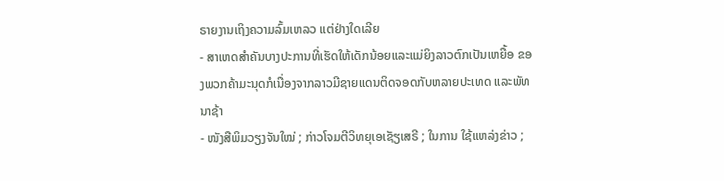ຣາຍງານເຖິງຄວາມລົ້ມເຫລວ ແຕ່ຢ່າງໃດເລີຍ
- ສາເຫດສຳຄັນບາງປະການທີ່ເຮັດໃຫ້ເດັກນ້ອຍແລະແມ່ຍິງລາວຕົກເປັນເຫຍື້ອ ຂອງພວກຄ້າມະນຸດກໍເນື່ອງຈາກລາວມີຊາຍແດນຕິດຈອດກັບຫລາຍປະເທດ ແລະພັທນາຊ້າ
- ໜັງສືພິມວຽງຈັນໃໝ່ ; ກ່າວໂຈມຕີວິທຍຸເອເຊັຽເສຣີ ; ໃນການ ໃຊ້ແຫລ່ງຂ່າວ ;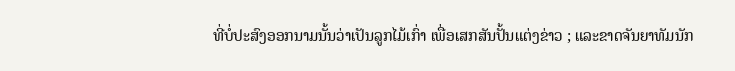ທີ່ບໍ່ປະສົງອອກນາມນັ້ນວ່າເປັນລູກໄມ້ເກົ່າ ເພື່ອເສກສັນປັ້ນແຕ່ງຂ່າວ ; ແລະຂາດຈັນຍາທັມນັກ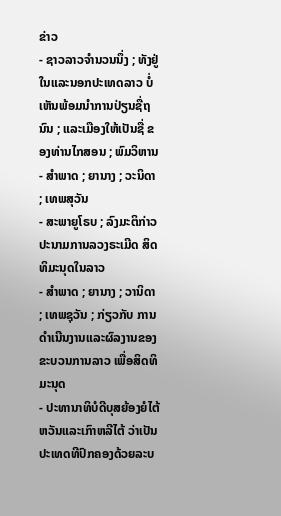ຂ່າວ
- ຊາວລາວຈຳນວນນຶ່ງ ; ທັງຢູ່ໃນແລະນອກປະເທດລາວ ບໍ່ເຫັນພ້ອມນຳການປ່ຽນຊື່ຖນົນ ; ແລະເມືອງໃຫ້ເປັນຊື່ ຂອງທ່ານໄກສອນ ; ພົມວິຫານ
- ສຳພາດ ; ຍານາງ ; ວະນິດາ ; ເທພສຸວັນ
- ສະພາຍູໂຣບ ; ລົງມະຕິກ່າວປະນາມການລວງຣະເມີດ ສິດທິມະນຸດໃນລາວ
- ສຳພາດ ; ຍານາງ ; ວານິດາ ; ເທພຊຸວັນ ; ກ່ຽວກັບ ການດຳເນີນງານແລະຜົລງານຂອງຂະບວນການລາວ ເພື່ອສິດທິມະນຸດ
- ປະທານາທິບໍດີບຸສຍ້ອງຍໍໄຕ້ຫວັນແລະເກົາຫລີໄຕ້ ວ່າເປັນປະເທດທີປົກຄອງດ້ວຍລະບ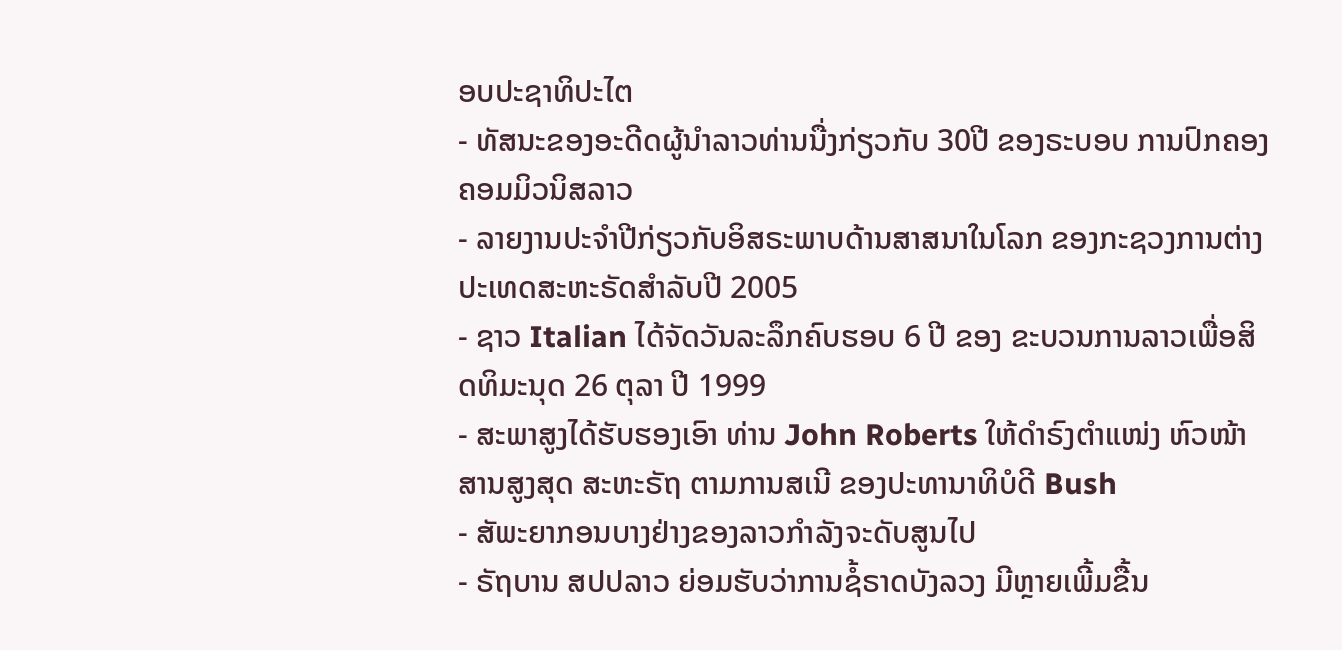ອບປະຊາທິປະໄຕ
- ທັສນະຂອງອະດີດຜູ້ນຳລາວທ່ານນື່ງກ່ຽວກັບ 30ປີ ຂອງຣະບອບ ການປົກຄອງຄອມມິວນິສລາວ
- ລາຍງານປະຈຳປີກ່ຽວກັບອິສຣະພາບດ້ານສາສນາໃນໂລກ ຂອງກະຊວງການຕ່າງປະເທດສະຫະຣັດສຳລັບປີ 2005
- ຊາວ Italian ໄດ້ຈັດວັນລະລຶກຄົບຮອບ 6 ປີ ຂອງ ຂະບວນການລາວເພື່ອສິດທິມະນຸດ 26 ຕຸລາ ປີ 1999
- ສະພາສູງໄດ້ຮັບຮອງເອົາ ທ່ານ John Roberts ໃຫ້ດຳຣົງຕໍາແໜ່ງ ຫົວໜ້າສານສູງສຸດ ສະຫະຣັຖ ຕາມການສເນີ ຂອງປະທານາທິບໍດີ Bush
- ສັພະຍາກອນບາງຢ່າງຂອງລາວກຳລັງຈະດັບສູນໄປ
- ຣັຖບານ ສປປລາວ ຍ່ອມຮັບວ່າການຊໍ້ຣາດບັງລວງ ມີຫຼາຍເພີ້ມຂື້ນ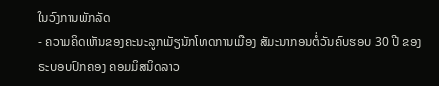ໃນວົງການພັກລັດ
- ຄວາມຄິດເຫັນຂອງຄະນະລູກເມັຽນັກໂທດການເມືອງ ສັມະນາກອນຕໍ່ວັນຄົບຮອບ 30 ປີ ຂອງຣະບອບປົກຄອງ ຄອມມິສນິດລາວ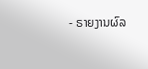- ຣາຍງານຜົລ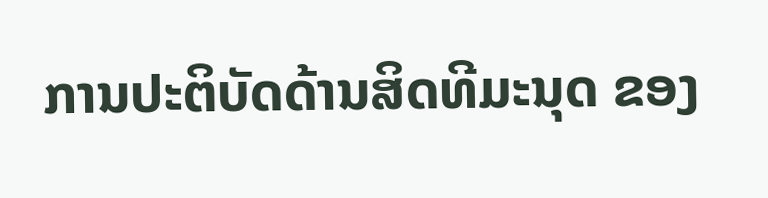ການປະຕິບັດດ້ານສິດທີມະນຸດ ຂອງ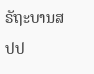ຣັຖະບານສປປ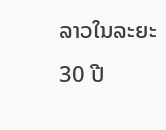ລາວໃນລະຍະ 30 ປີ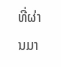ທີ່ຜ່ານມາ